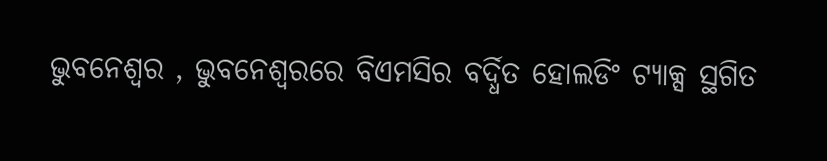ଭୁବନେଶ୍ୱର , ଭୁବନେଶ୍ୱରରେ ବିଏମସିର ବର୍ଦ୍ଧିତ ହୋଲଡିଂ ଟ୍ୟାକ୍ସ ସ୍ଥଗିତ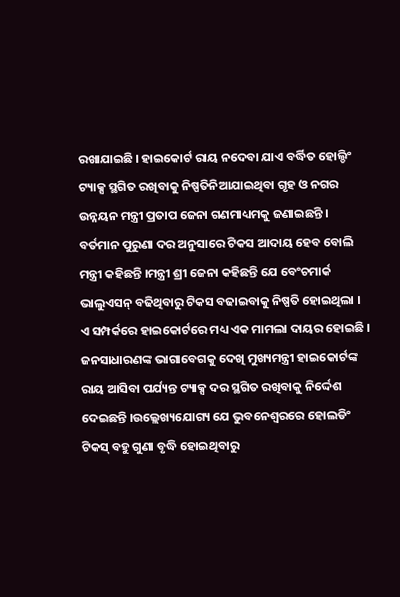ରଖାଯାଇଛି । ହାଇକୋର୍ଟ ରାୟ ନଦେବା ଯାଏ ବର୍ଦ୍ଧିତ ହୋଲ୍ଡିଂ ଟ୍ୟାକ୍ସ ସ୍ଥଗିତ ରଖିବାକୁ ନିଷ୍ପତିନିଆଯାଇଥିବା ଗୃହ ଓ ନଗର ଉନ୍ନୟନ ମନ୍ତ୍ରୀ ପ୍ରତାପ ଜେନା ଗଣମାଧ୍ୟମକୁ ଜଣାଇଛନ୍ତି । ବର୍ତମାନ ପୁରୁଣା ଦର ଅନୁସାରେ ଟିକସ ଆଦାୟ ହେବ ବୋଲି ମନ୍ତ୍ରୀ କହିଛନ୍ତି ।ମନ୍ତ୍ରୀ ଶ୍ରୀ ଜେନା କହିଛନ୍ତି ଯେ ବେଂଚମାର୍କ ଭାଲୁଏସନ୍ ବଢିଥିବାରୁ ଟିକସ ବଢାଇବାକୁ ନିଷ୍ପତି ହୋଇଥିଲା । ଏ ସମ୍ପର୍କରେ ହାଇକୋର୍ଟରେ ମଧ୍ୟ ଏକ ମାମଲା ଦାୟର ହୋଇଛି । ଜନସାଧାରଣଙ୍କ ଭାଗାବେଗକୁ ଦେଖି ମୁଖ୍ୟମନ୍ତ୍ରୀ ହାଇକୋର୍ଟଙ୍କ ରାୟ ଆସିବା ପର୍ଯ୍ୟନ୍ତ ଟ୍ୟାକ୍ସ ଦର ସ୍ଥଗିତ ରଖିବାକୁ ନିର୍ଦ୍ଦେଶ ଦେଇଛନ୍ତି ।ଉଲ୍ଲେଖ୍ୟଯୋଗ୍ୟ ଯେ ଭୁବନେଶ୍ୱରରେ ହୋଲଡିଂ ଟିକସ୍ ବହୁ ଗୁଣା ବୃଦ୍ଧି ହୋଇଥିବାରୁ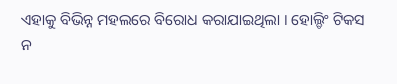ଏହାକୁ ବିଭିନ୍ନ ମହଲରେ ବିରୋଧ କରାଯାଇଥିଲା । ହୋଲ୍ଡିଂ ଟିକସ ନ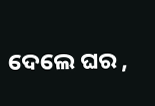ଦେଲେ ଘର ,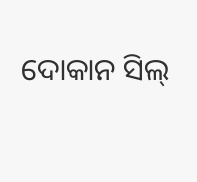ଦୋକାନ ସିଲ୍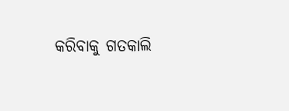କରିବାକୁ ଗତକାଲି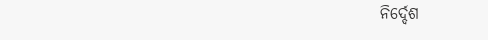ନିର୍ଦ୍ଦେଶ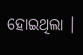ହୋଇଥିଲା ।